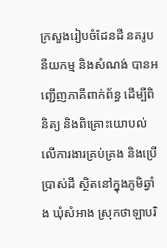ក្រសួងរៀបចំដែនដី នគរូបនីយកម្ម និងសំណង់ បានអញ្ជើញភាគីពាក់ព័ន្ធ ដើម្បីពិនិត្យ និងពិគ្រោះយោបល់លើការងារគ្រប់គ្រង និងប្រើប្រាស់ដី ស្ថិតនៅក្នុងភូមិឆ្វាំង ឃុំសំអាង ស្រុកថាឡាបរិ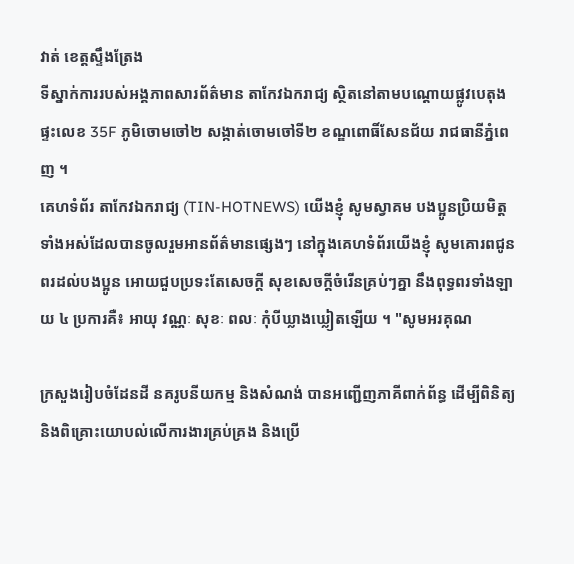វាត់ ខេត្តស្ទឹងត្រែង
ទីស្នាក់ការរបស់អង្គភាពសារព័ត៌មាន តាកែវឯករាជ្យ ស្ថិតនៅតាមបណ្តោយផ្លូវបេតុង ផ្ទះលេខ 35F ភូមិចោមចៅ២ សង្កាត់ចោមចៅទី២ ខណ្ឌពោធិ៍សែនជ័យ រាជធានីភ្នំពេញ ។
គេហទំព័រ តាកែវឯករាជ្យ (TIN-HOTNEWS) យើងខ្ញុំ សូមស្វាគម បងប្អូនប្រិយមិត្ត ទាំងអស់ដែលបានចូលរួមអានព័ត៌មានផ្សេងៗ នៅក្នុងគេហទំព័រយើងខ្ញុំ សូមគោរពជូនពរដល់បងប្អូន អោយជួបប្រទះតែសេចក្តី សុខសេចក្តីចំរើនគ្រប់ៗគ្នា នឹងពុទ្ធពរទាំងឡាយ ៤ ប្រការគឺ៖ អាយុ វណ្ណៈ សុខៈ ពលៈ កំុបីឃ្លាងឃ្លៀតឡើយ ។ "សូមអរគុណ

ក្រសួងរៀបចំដែនដី នគរូបនីយកម្ម និងសំណង់ បានអញ្ជើញភាគីពាក់ព័ន្ធ ដើម្បីពិនិត្យ និងពិគ្រោះយោបល់លើការងារគ្រប់គ្រង និងប្រើ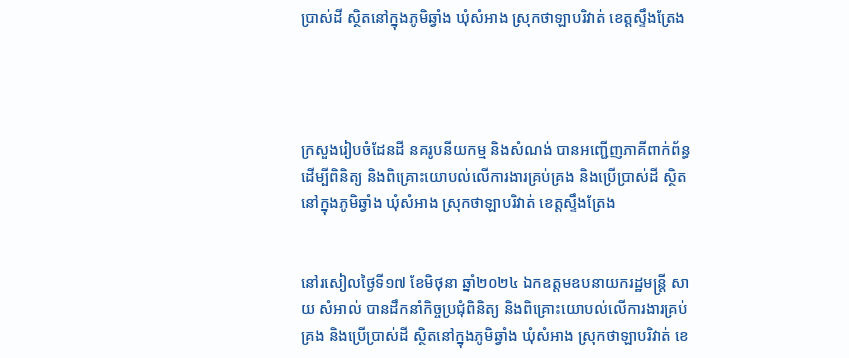ប្រាស់ដី ស្ថិតនៅក្នុងភូមិឆ្វាំង ឃុំសំអាង ស្រុកថាឡាបរិវាត់ ខេត្តស្ទឹងត្រែង




ក្រសួងរៀបចំដែនដី នគរូបនីយកម្ម និងសំណង់ បានអញ្ជើញភាគីពាក់ព័ន្ធ ដើម្បីពិនិត្យ និងពិគ្រោះយោបល់លើការងារគ្រប់គ្រង និងប្រើប្រាស់ដី ស្ថិតនៅក្នុងភូមិឆ្វាំង ឃុំសំអាង ស្រុកថាឡាបរិវាត់ ខេត្តស្ទឹងត្រែង


នៅរសៀលថ្ងៃទី១៧ ខែមិថុនា ឆ្នាំ២០២៤ ឯកឧត្តមឧបនាយករដ្ឋមន្រ្តី សាយ សំអាល់ បានដឹកនាំកិច្ចប្រជុំពិនិត្យ និងពិគ្រោះយោបល់លើការងារគ្រប់គ្រង និងប្រើប្រាស់ដី ស្ថិតនៅក្នុងភូមិឆ្វាំង ឃុំសំអាង ស្រុកថាឡាបរិវាត់ ខេ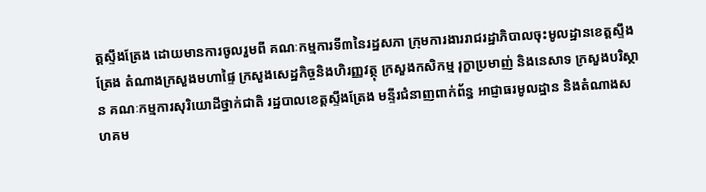ត្តស្ទឹងត្រែង ដោយមានការចូលរួមពី គណៈកម្មការទី៣នៃរដ្ឋសភា ក្រុមការងាររាជរដ្ឋាភិបាលចុះមូលដ្ឋានខេត្តស្ទឹងត្រែង តំណាងក្រសួងមហាផ្ទៃ ក្រសួងសេដ្ឋកិច្ចនិងហិរញ្ញវត្ថុ ក្រសួងកសិកម្ម រុក្ខាប្រមាញ់ និងនេសាទ ក្រសួងបរិស្ថាន គណៈកម្មការសុរិយោដីថ្នាក់ជាតិ រដ្ឋបាលខេត្តស្ទឹងត្រែង មន្ទីរជំនាញពាក់ព័ន្ធ អាជ្ញាធរមូលដ្ឋាន និងតំណាងសហគម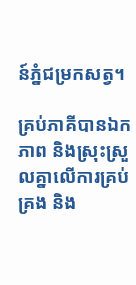ន៍ភ្នំជម្រកសត្វ។

គ្រប់ភាគីបានឯកភាព និងស្រុះស្រួលគ្នាលើការគ្រប់គ្រង និង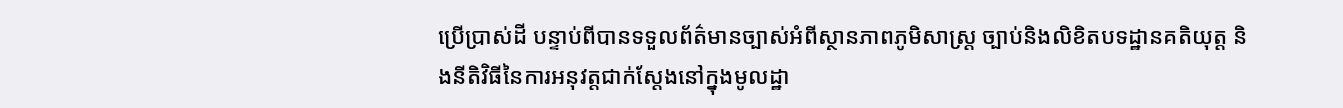ប្រើប្រាស់ដី បន្ទាប់ពីបានទទួលព័ត៌មានច្បាស់អំពីស្ថានភាពភូមិសាស្ត្រ ច្បាប់និងលិខិតបទដ្ឋានគតិយុត្ត និងនីតិវិធីនៃការអនុវត្តជាក់ស្តែងនៅក្នុងមូលដ្ឋា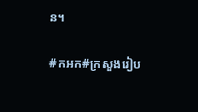ន។

#កអក#ក្រសួងរៀប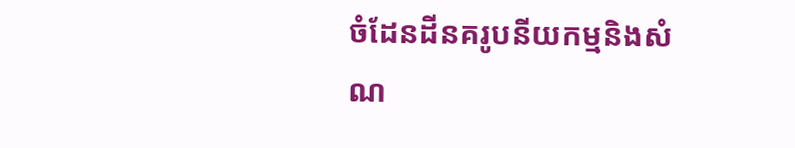ចំដែនដីនគរូបនីយកម្មនិងសំណ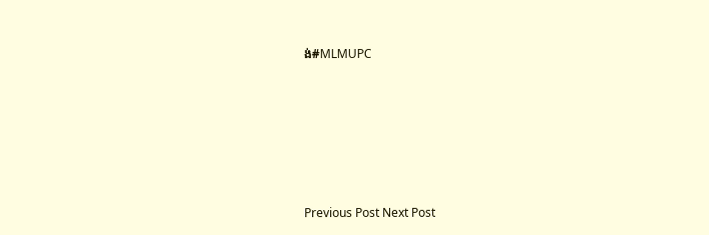ង់#MLMUPC






Previous Post Next Post